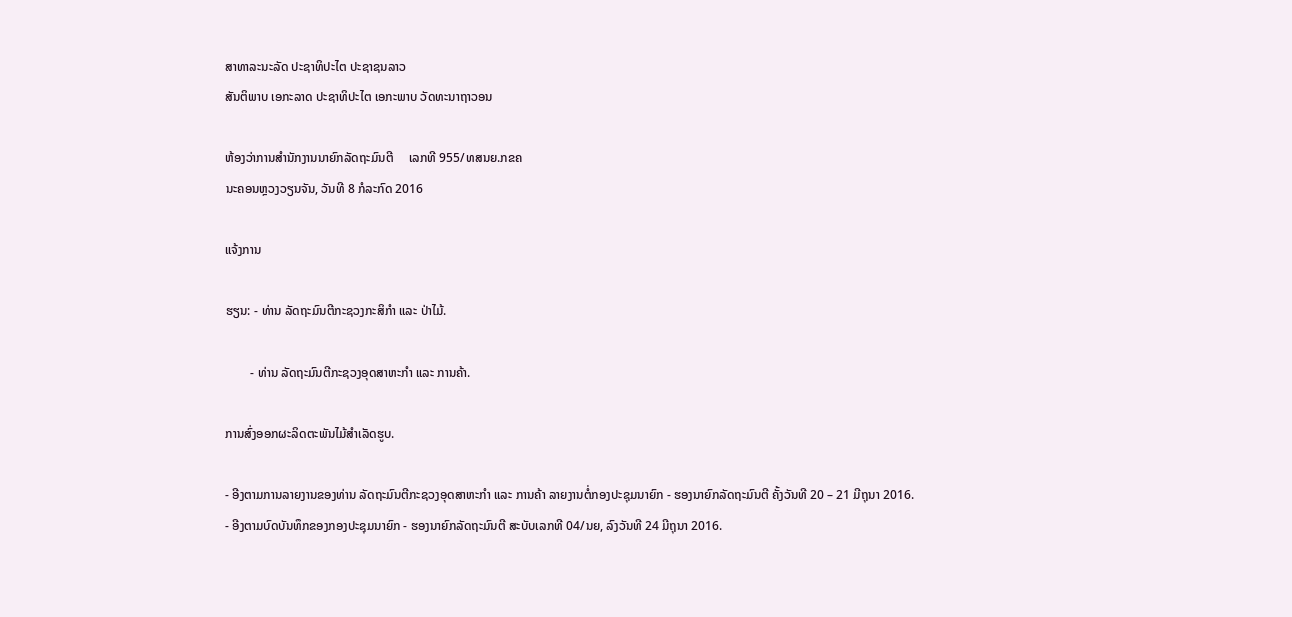ສາທາລະນະລັດ ປະຊາທິປະໄຕ ປະຊາຊນລາວ
ສັນຕິພາບ ເອກະລາດ ປະຊາທິປະໄຕ ເອກະພາບ ວັດທະນາຖາວອນ

ຫ້ອງວ່າການສຳນັກງານນາຍົກລັດຖະມົນຕີ     ເລກທີ 955/ທສນຍ.ກຂຄ
ນະຄອນຫຼວງວຽນຈັນ, ວັນທີ 8 ກໍລະກົດ 2016

ແຈ້ງການ

ຮຽນ: - ທ່ານ ລັດຖະມົນຕີກະຊວງກະສິກຳ ແລະ ປ່າໄມ້.

        - ທ່ານ ລັດຖະມົນຕີກະຊວງອຸດສາຫະກຳ ແລະ ການຄ້າ.

ການສົ່ງອອກຜະລິດຕະພັນໄມ້ສຳເລັດຮູບ.

- ອີງຕາມການລາຍງານຂອງທ່ານ ລັດຖະມົນຕີກະຊວງອຸດສາຫະກຳ ແລະ ການຄ້າ ລາຍງານຕໍ່ກອງປະຊຸມນາຍົກ - ຮອງນາຍົກລັດຖະມົນຕີ ຄັ້ງວັນທີ 20 – 21 ມີຖຸນາ 2016.
- ອີງຕາມບົດບັນທຶກຂອງກອງປະຊຸມນາຍົກ - ຮອງນາຍົກລັດຖະມົນຕີ ສະບັບເລກທີ 04/ນຍ, ລົງວັນທີ 24 ມີຖຸນາ 2016.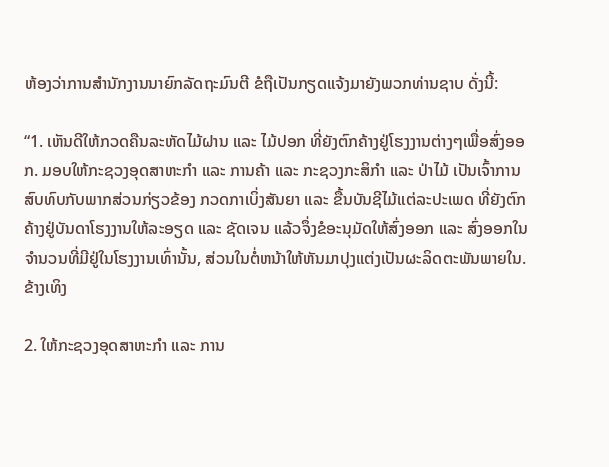ຫ້ອງວ່າການສຳນັກງານນາຍົກລັດຖະມົນຕີ ຂໍຖືເປັນກຽດແຈ້ງມາຍັງພວກທ່ານຊາບ ດັ່ງນີ້:

“1. ເຫັນດີໃຫ້ກວດຄືນລະຫັດໄມ້ຝານ ແລະ ໄມ້ປອກ ທີ່ຍັງຕົກຄ້າງຢູ່ໂຮງງານຕ່າງໆເພື່ອສົ່ງອອກ. ມອບໃຫ້ກະຊວງອຸດສາຫະກຳ ແລະ ການຄ້າ ແລະ ກະຊວງກະສິກຳ ແລະ ປ່າໄມ້ ເປັນເຈົ້າການສົບທົບກັບພາກສ່ວນກ່ຽວຂ້ອງ ກວດກາເບິ່ງສັນຍາ ແລະ ຂື້ນບັນຊີໄມ້ແຕ່ລະປະເພດ ທີ່ຍັງຕົກຄ້າງຢູ່ບັນດາໂຮງງານໃຫ້ລະອຽດ ແລະ ຊັດເຈນ ແລ້ວຈຶ່ງຂໍອະນຸມັດໃຫ້ສົ່ງອອກ ແລະ ສົ່ງອອກໃນຈຳນວນທີ່ມີຢູ່ໃນໂຮງງານເທົ່ານັ້ນ, ສ່ວນໃນຕໍ່ຫນ້າໃຫ້ຫັນມາປຸງແຕ່ງເປັນຜະລິດຕະພັນພາຍໃນ. ຂ້າງເທິງ

2. ໃຫ້ກະຊວງອຸດສາຫະກຳ ແລະ ການ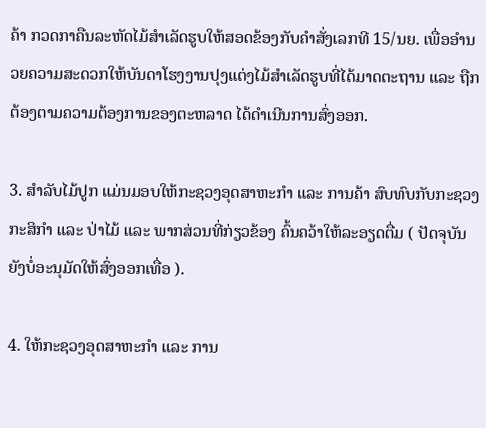ຄ້າ ກວດກາຄືນລະຫັດໄມ້ສຳເລັດຮູບໃຫ້ສອດຂ້ອງກັບຄຳສັ່ງເລກທີ 15/ນຍ. ເພື່ອອຳນວຍຄວາມສະດວກໃຫ້ບັນດາໂຮງງານປຸງແຕ່ງໄມ້ສຳເລັດຮູບທີ່ໄດ້ມາດຕະຖານ ແລະ ຖືກຕ້ອງຕາມຄວາມຕ້ອງການຂອງຕະຫລາດ ໄດ້ດຳເນີນການສົ່ງອອກ.

3. ສຳລັບໄມ້ປູກ ແມ່ນມອບໃຫ້ກະຊວງອຸດສາຫະກຳ ແລະ ການຄ້າ ສົບທົບກັບກະຊວງກະສິກຳ ແລະ ປ່າໄມ້ ແລະ ພາກສ່ວນທີ່ກ່ຽວຂ້ອງ ຄົ້ນຄວ້າໃຫ້ລະອຽດຕື່ມ ( ປັດຈຸບັນຍັງບໍ່ອະນຸມັດໃຫ້ສົ່ງອອກເທື່ອ ).

4. ໃຫ້ກະຊວງອຸດສາຫະກຳ ແລະ ການ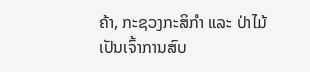ຄ້າ, ກະຊວງກະສິກຳ ແລະ ປ່າໄມ້ ເປັນເຈົ້າການສົບ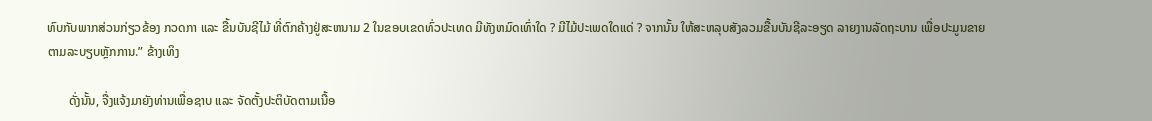ທົບກັບພາກສ່ວນກ່ຽວຂ້ອງ ກວດກາ ແລະ ຂື້ນບັນຊີໄມ້ ທີ່ຕົກຄ້າງຢູ່ສະຫນາມ 2 ໃນຂອບເຂດທົ່ວປະເທດ ມີທັງຫມົດເທົ່າໃດ ? ມີໄມ້ປະເພດໃດແດ່ ? ຈາກນັ້ນ ໃຫ້ສະຫລຸບສັງລວມຂື້ນບັນຊີລະອຽດ ລາຍງານລັດຖະບານ ເພື່ອປະມູນຂາຍຕາມລະບຽບຫັຼກການ.” ຂ້າງເທິງ

       ດັ່ງນັ້ນ, ຈື່ງແຈ້ງມາຍັງທ່ານເພື່ອຊາບ ແລະ ຈັດຕັ້ງປະຕິບັດຕາມເນື້ອ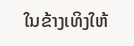ໃນຂ້າງເທິງໃຫ້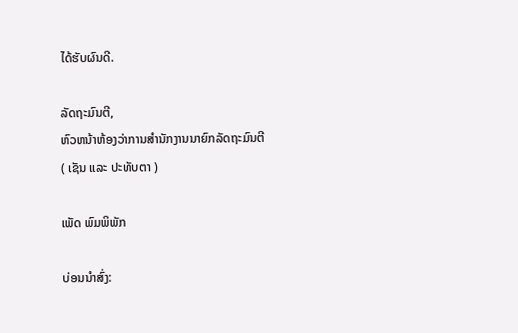ໄດ້ຮັບຜົນດີ.

ລັດຖະມົນຕີ,
ຫົວຫນ້າຫ້ອງວ່າການສຳນັກງານນາຍົກລັດຖະມົນຕີ
( ເຊັນ ແລະ ປະທັບຕາ )

ເພັດ ພົມພິພັກ

ບ່ອນນຳສົ່ງ: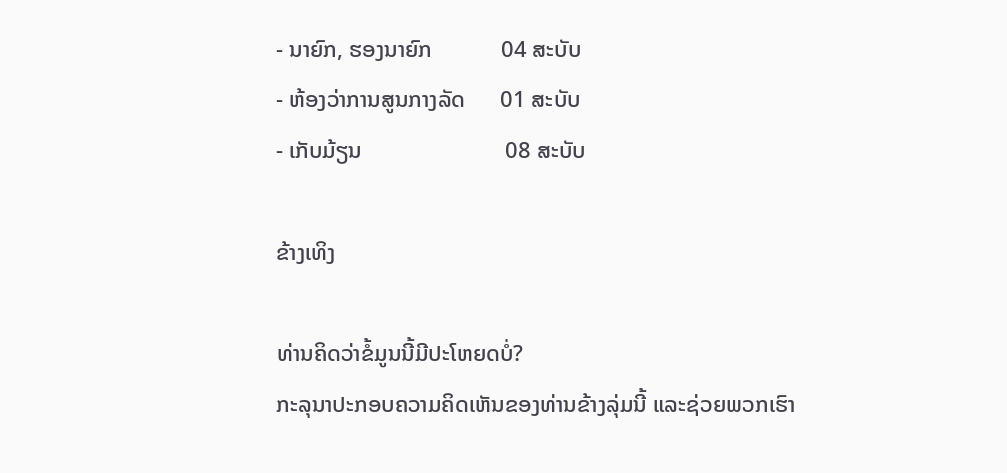- ນາຍົກ, ຮອງນາຍົກ            04 ສະບັບ
- ຫ້ອງວ່າການສູນກາງລັດ      01 ສະບັບ
- ເກັບມ້ຽນ                         08 ສະບັບ

ຂ້າງເທິງ

ທ່ານຄິດວ່າຂໍ້ມູນນີ້ມີປະໂຫຍດບໍ່?
ກະລຸນາປະກອບຄວາມຄິດເຫັນຂອງທ່ານຂ້າງລຸ່ມນີ້ ແລະຊ່ວຍພວກເຮົາ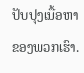ປັບປຸງເນື້ອຫາຂອງພວກເຮົາ.